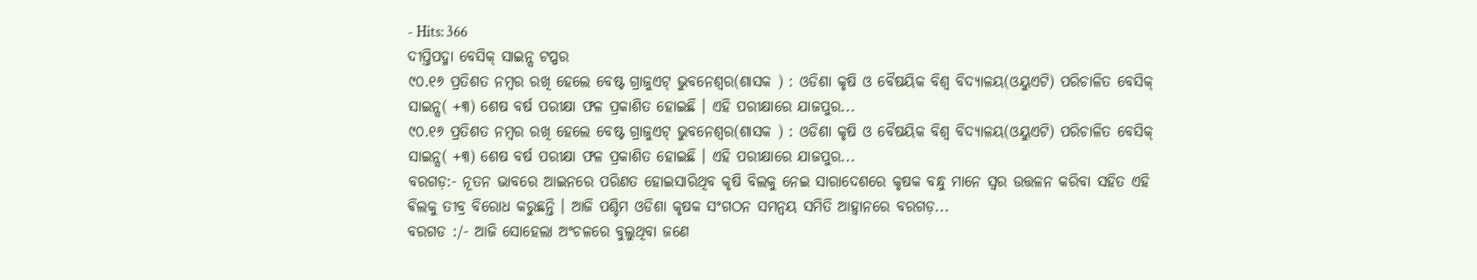- Hits: 366
ଦୀପ୍ତିପଦ୍ମା ବେସିକ୍ ସାଇନ୍ସ ଟପ୍ପର
୯୦.୧୬ ପ୍ରତିଶତ ନମ୍ବର ରଖି ହେଲେ ବେଷ୍ଟ ଗ୍ରାଜୁଏଟ୍ ଭୁବନେଶ୍ୱର(ଶାସକ ) : ଓଡିଶା କୃଷି ଓ ବୈଷୟିକ ବିଶ୍ୱ ବିଦ୍ୟାଳୟ(ଓୟୁଏଟି) ପରିଚାଳିତ ବେସିକ୍ ସାଇନ୍ସ( +୩) ଶେଷ ବର୍ଷ ପରୀକ୍ଷା ଫଳ ପ୍ରକାଶିତ ହୋଇଛି । ଏହି ପରୀକ୍ଷାରେ ଯାଜପୁର...
୯୦.୧୬ ପ୍ରତିଶତ ନମ୍ବର ରଖି ହେଲେ ବେଷ୍ଟ ଗ୍ରାଜୁଏଟ୍ ଭୁବନେଶ୍ୱର(ଶାସକ ) : ଓଡିଶା କୃଷି ଓ ବୈଷୟିକ ବିଶ୍ୱ ବିଦ୍ୟାଳୟ(ଓୟୁଏଟି) ପରିଚାଳିତ ବେସିକ୍ ସାଇନ୍ସ( +୩) ଶେଷ ବର୍ଷ ପରୀକ୍ଷା ଫଳ ପ୍ରକାଶିତ ହୋଇଛି । ଏହି ପରୀକ୍ଷାରେ ଯାଜପୁର...
ବରଗଡ଼:- ନୂତନ ଭାବରେ ଆଇନରେ ପରିଣତ ହୋଇସାରିଥିବ କୃଷି ବିଲକୁ ନେଇ ସାରାଦେଶରେ କୃଷକ ବନ୍ଧୁ ମାନେ ସ୍ବର ଉତ୍ତଳନ କରିବା ସହିତ ଏହି ଵିଲକୁ ତୀବ୍ର ବିରୋଧ କରୁଛନ୍ତି । ଆଜି ପଶ୍ଚିମ ଓଡିଶା କୃଷକ ସଂଗଠନ ସମନ୍ବୟ ସମିତି ଆହ୍ବାନରେ ବରଗଡ଼...
ବରଗଡ :/- ଆଜି ସୋହେଲା ଅଂଚଳରେ ବୁଲୁଥିବା ଜଣେ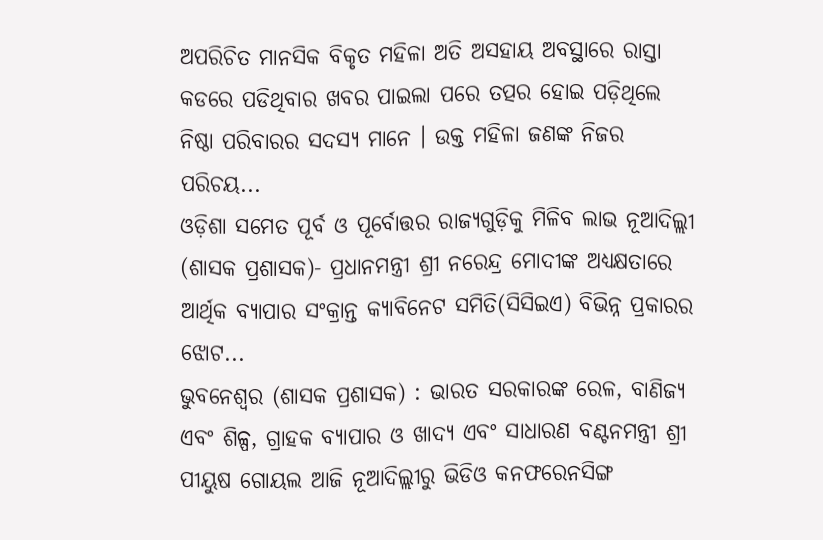ଅପରିଚିତ ମାନସିକ ବିକୃତ ମହିଳା ଅତି ଅସହାୟ ଅବସ୍ଥାରେ ରାସ୍ତା କଡରେ ପଡିଥିବାର ଖବର ପାଇଲା ପରେ ତତ୍ପର ହୋଇ ପଡ଼ିଥିଲେ ନିଷ୍ଠା ପରିବାରର ସଦସ୍ୟ ମାନେ । ଉକ୍ତ ମହିଳା ଜଣଙ୍କ ନିଜର ପରିଚୟ...
ଓଡ଼ିଶା ସମେତ ପୂର୍ବ ଓ ପୂର୍ବୋତ୍ତର ରାଜ୍ୟଗୁଡ଼ିକୁ ମିଳିବ ଲାଭ ନୂଆଦିଲ୍ଲୀ (ଶାସକ ପ୍ରଶାସକ)- ପ୍ରଧାନମନ୍ତ୍ରୀ ଶ୍ରୀ ନରେନ୍ଦ୍ର ମୋଦୀଙ୍କ ଅଧ୍ୟକ୍ଷତାରେ ଆର୍ଥିକ ବ୍ୟାପାର ସଂକ୍ରାନ୍ତ କ୍ୟାବିନେଟ ସମିତି(ସିସିଇଏ) ବିଭିନ୍ନ ପ୍ରକାରର ଝୋଟ...
ଭୁବନେଶ୍ୱର (ଶାସକ ପ୍ରଶାସକ) : ଭାରତ ସରକାରଙ୍କ ରେଳ, ବାଣିଜ୍ୟ ଏବଂ ଶିଳ୍ପ, ଗ୍ରାହକ ବ୍ୟାପାର ଓ ଖାଦ୍ୟ ଏବଂ ସାଧାରଣ ବଣ୍ଟନମନ୍ତ୍ରୀ ଶ୍ରୀ ପୀୟୁଷ ଗୋୟଲ ଆଜି ନୂଆଦିଲ୍ଲୀରୁ ଭିଡିଓ କନଫରେନସିଙ୍ଗ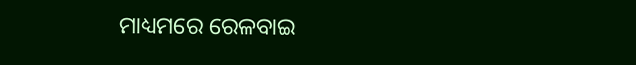ମାଧ୍ୟମରେ ରେଳବାଇ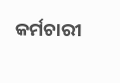କର୍ମଚାରୀ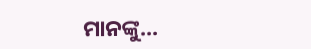ମାନଙ୍କୁ...